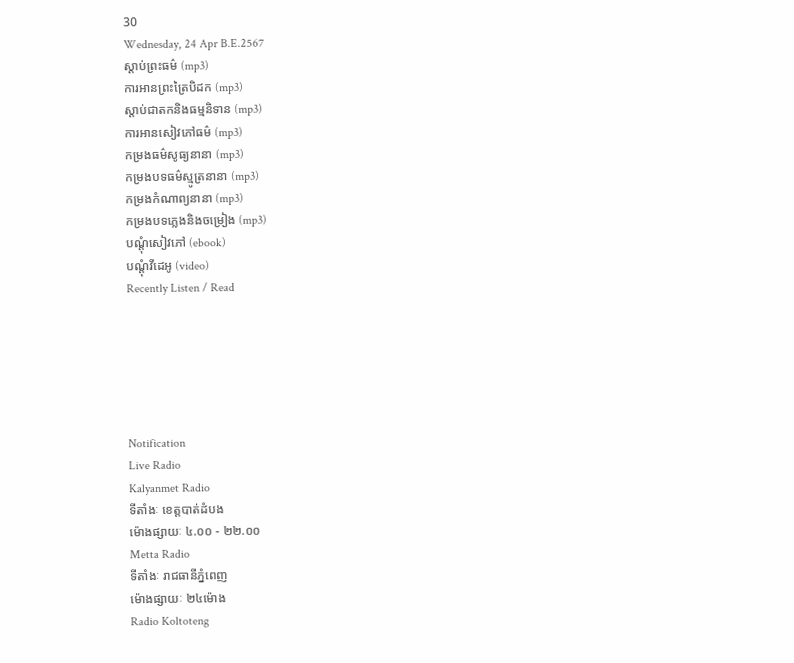30
Wednesday, 24 Apr B.E.2567
ស្តាប់ព្រះធម៌ (mp3)
ការអានព្រះត្រៃបិដក (mp3)
ស្តាប់ជាតកនិងធម្មនិទាន (mp3)
ការអានសៀវភៅធម៌ (mp3)
កម្រងធម៌សូធ្យនានា (mp3)
កម្រងបទធម៌ស្មូត្រនានា (mp3)
កម្រងកំណាព្យនានា (mp3)
កម្រងបទភ្លេងនិងចម្រៀង (mp3)
បណ្តុំសៀវភៅ (ebook)
បណ្តុំវីដេអូ (video)
Recently Listen / Read






Notification
Live Radio
Kalyanmet Radio
ទីតាំងៈ ខេត្តបាត់ដំបង
ម៉ោងផ្សាយៈ ៤.០០ - ២២.០០
Metta Radio
ទីតាំងៈ រាជធានីភ្នំពេញ
ម៉ោងផ្សាយៈ ២៤ម៉ោង
Radio Koltoteng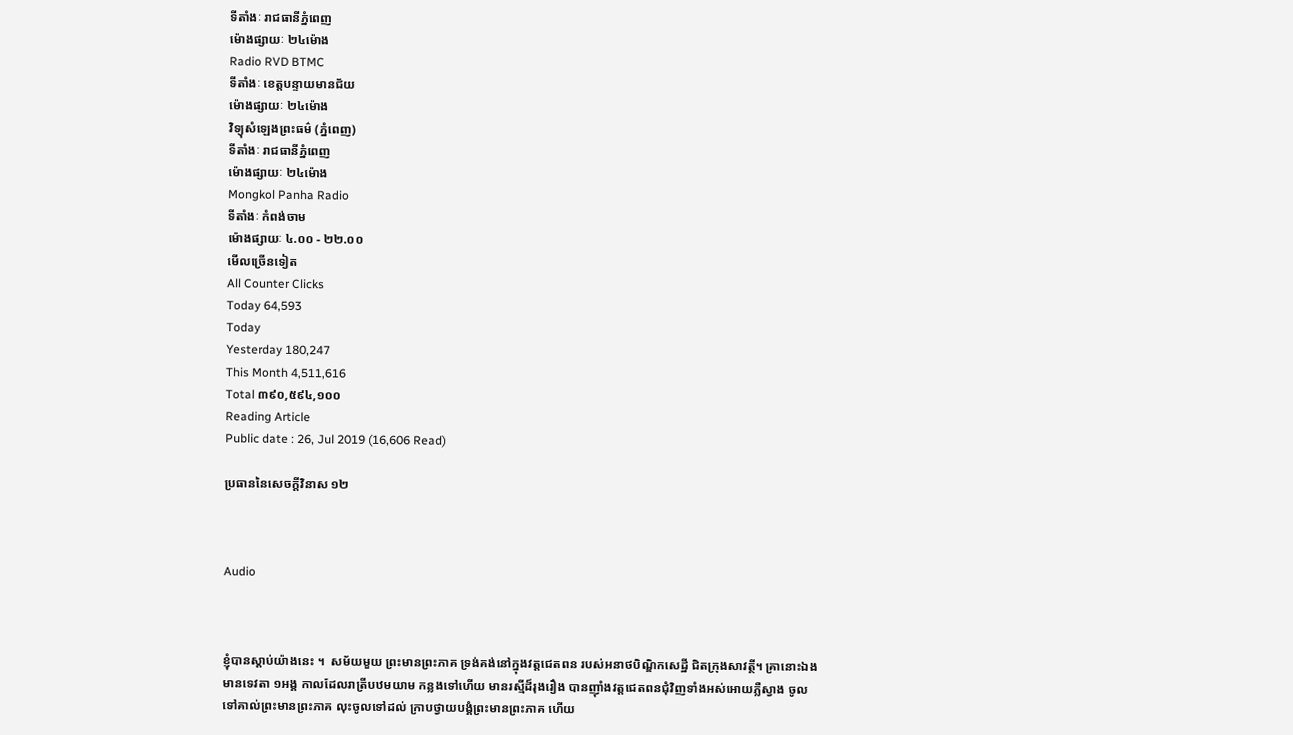ទីតាំងៈ រាជធានីភ្នំពេញ
ម៉ោងផ្សាយៈ ២៤ម៉ោង
Radio RVD BTMC
ទីតាំងៈ ខេត្តបន្ទាយមានជ័យ
ម៉ោងផ្សាយៈ ២៤ម៉ោង
វិទ្យុសំឡេងព្រះធម៌ (ភ្នំពេញ)
ទីតាំងៈ រាជធានីភ្នំពេញ
ម៉ោងផ្សាយៈ ២៤ម៉ោង
Mongkol Panha Radio
ទីតាំងៈ កំពង់ចាម
ម៉ោងផ្សាយៈ ៤.០០ - ២២.០០
មើលច្រើនទៀត
All Counter Clicks
Today 64,593
Today
Yesterday 180,247
This Month 4,511,616
Total ៣៩០,៥៩៤,១០០
Reading Article
Public date : 26, Jul 2019 (16,606 Read)

ប្រធាននៃសេចក្តីវិនាស ១២



Audio



ខ្ញុំបានស្តាប់យ៉ាងនេះ ។  សម័យមួយ ព្រះមានព្រះភាគ ទ្រង់គង់នៅក្នុងវត្តជេតពន របស់អនាថបិណ្ឌិកសេដ្ឋី ជិតក្រុងសាវត្ថី។ គ្រានោះឯង មានទេវតា ១អង្គ កាលដែលរាត្រីបឋមយាម កន្លងទៅហើយ មានរស្មីដ៏រុងរឿង បានញ៉ាំងវត្តជេតពនជុំវិញទាំងអស់អោយភ្លឺស្វាង ចូលទៅគាល់ព្រះមានព្រះភាគ លុះចូលទៅដល់ ក្រាបថ្វាយបង្គំព្រះមានព្រះភាគ ហើយ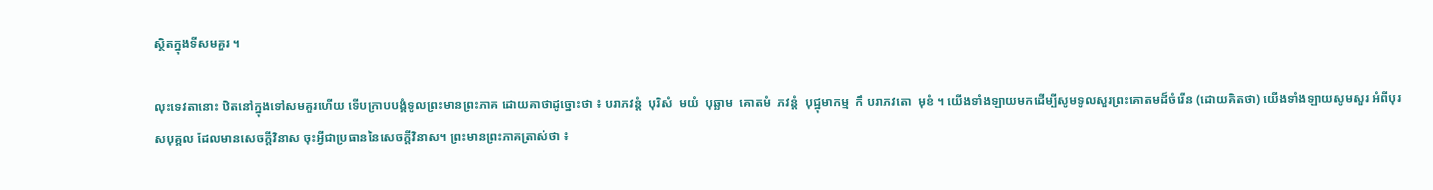ស្ថិតក្នុងទីសមគួរ ។

លុះទេវតានោះ ឋិតនៅក្នុងទៅសមគួរហើយ ទើបក្រាបបង្គំទូលព្រះមានព្រះភាគ ដោយគាថាដូច្នោះថា ៖ បរាភវន្តំ  បុរិសំ  មយំ  បុឆ្ឆាម  គោតមំ  ភវន្តំ  បុជ្ឋុមាកម្ម  កឹ បរាភវតោ  មុខំ ។ យើងទាំងឡាយមកដើម្បីសូមទូលសួរព្រះគោតមដ៏ចំរើន (ដោយគិតថា) យើងទាំងឡាយសូមសួរ អំពីបុរសបុគ្គល ដែលមានសេចក្តីវិនាស ចុះអ្វីជាប្រធាននៃសេចក្តីវិនាស។ ព្រះមានព្រះភាគត្រាស់ថា ៖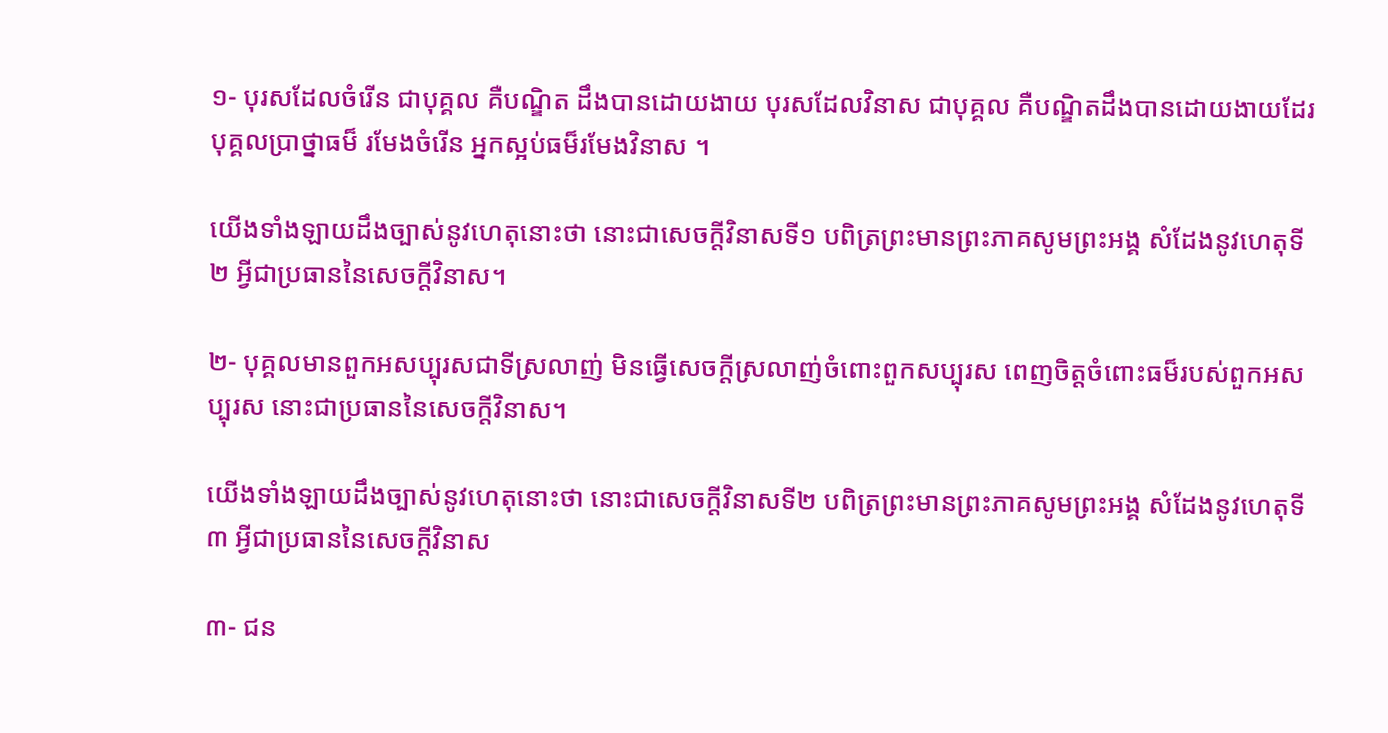១- បុរសដែលចំរើន ជាបុគ្គល គឺបណ្ឌិត ដឹងបានដោយងាយ បុរសដែលវិនាស ជាបុគ្គល គឺបណ្ឌិតដឹងបានដោយងាយដែរ បុគ្គលប្រាថ្នាធម៏ រមែងចំរើន អ្នកស្អប់ធម៏រមែងវិនាស ។

យើងទាំងឡាយដឹងច្បាស់នូវហេតុនោះថា នោះជាសេចក្តីវិនាសទី១ បពិត្រព្រះមានព្រះភាគសូមព្រះអង្គ សំដែងនូវហេតុទី ២ អ្វីជាប្រធាននៃសេចក្តីវិនាស។

២- បុគ្គលមានពួកអសប្បុរសជាទីស្រលាញ់ មិនធ្វើសេចក្តីស្រលាញ់ចំពោះពួកសប្បុរស ពេញចិត្តចំពោះធម៏របស់ពួកអសប្បុរស នោះជាប្រធាននៃសេចក្តីវិនាស។

យើងទាំងឡាយដឹងច្បាស់នូវហេតុនោះថា នោះជាសេចក្តីវិនាសទី២ បពិត្រព្រះមានព្រះភាគសូមព្រះអង្គ សំដែងនូវហេតុទី ៣ អ្វីជាប្រធាននៃសេចក្តីវិនាស

៣- ជន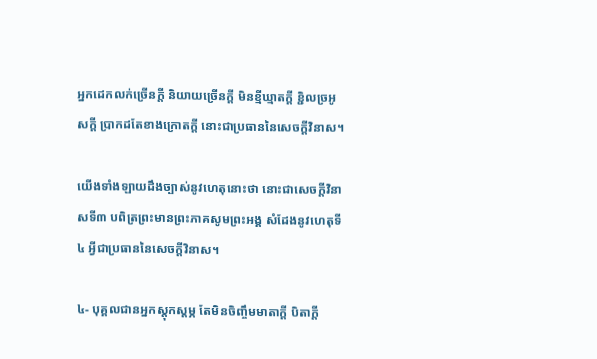អ្នកដេកលក់ច្រើនក្តី និយាយច្រើនក្តី មិនខ្មីឃ្មាតក្តី ខ្ជិលច្រអូសក្តី ប្រាកដតែខាងក្រោតក្តី នោះជាប្រធាននៃសេចក្តីវិនាស។

យើងទាំងឡាយដឹងច្បាស់នូវហេតុនោះថា នោះជាសេចក្តីវិនាសទី៣ បពិត្រព្រះមានព្រះភាគសូមព្រះអង្គ សំដែងនូវហេតុទី ៤ អ្វីជាប្រធាននៃសេចក្តីវិនាស។

៤- បុគ្គលជានអ្នកស្តុកស្តម្ភ តែមិនចិញ្ចឹមមាតាក្តី បិតាក្តី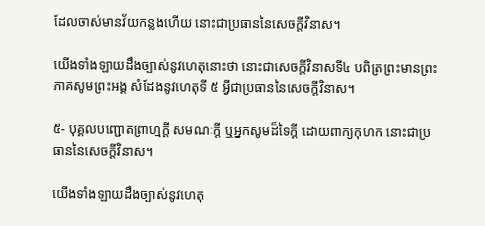ដែលចាស់មានវ័យកន្លងហើយ នោះជាប្រធាននៃសេចក្តីវិនាស។

យើងទាំងឡាយដឹងច្បាស់នូវហេតុនោះថា នោះជាសេចក្តីវិនាសទី៤ បពិត្រព្រះមានព្រះភាគសូមព្រះអង្គ សំដែងនូវហេតុទី ៥ អ្វីជាប្រធាននៃសេចក្តីវិនាស។

៥- បុគ្គលបញ្ជោតព្រាហ្មក្តី សមណៈក្តី ឬអ្នកសូមដ៏ទៃក្តី ដោយពាក្យកុហក នោះជាប្រធាននៃសេចក្តីវិនាស។

យើងទាំងឡាយដឹងច្បាស់នូវហេតុ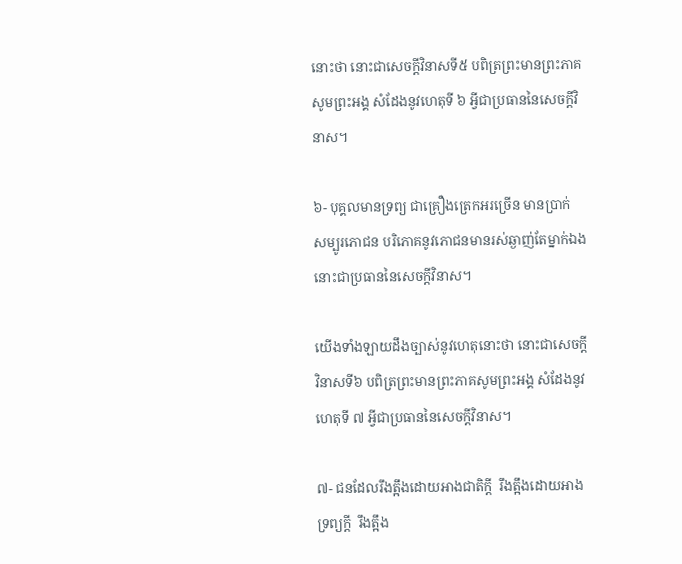នោះថា នោះជាសេចក្តីវិនាសទី៥ បពិត្រព្រះមានព្រះភាគសូមព្រះអង្គ សំដែងនូវហេតុទី ៦ អ្វីជាប្រធាននៃសេចក្តីវិនាស។

៦- បុគ្គលមានទ្រព្យ ជាគ្រឿងត្រេកអរច្រើន មានប្រាក់  សម្បូរភោជន បរិភោគនូវភោជនមានរស់ឆ្ងាញ់តែម្នាក់ឯង នោះជាប្រធាននៃសេចក្តីវិនាស។

យើងទាំងឡាយដឹងច្បាស់នូវហេតុនោះថា នោះជាសេចក្តីវិនាសទី៦ បពិត្រព្រះមានព្រះភាគសូមព្រះអង្គ សំដែងនូវហេតុទី ៧ អ្វីជាប្រធាននៃសេចក្តីវិនាស។

៧- ជនដែលរឹងត្អឹងដោយអាងជាតិក្តី  រឹងត្អឹងដោយអាងទ្រព្យក្តី  រឹងត្អឹង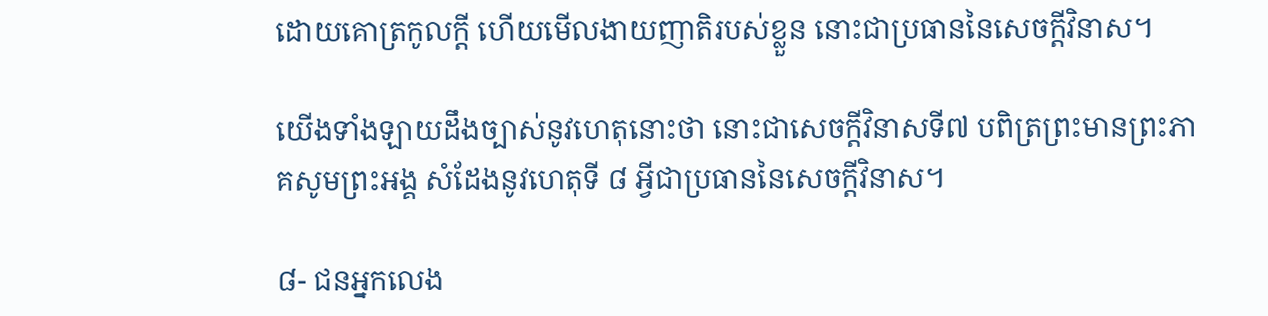ដោយគោត្រកូលក្តី ហើយមើលងាយញាតិរបស់ខ្លួន នោះជាប្រធាននៃសេចក្តីវិនាស។

យើងទាំងឡាយដឹងច្បាស់នូវហេតុនោះថា នោះជាសេចក្តីវិនាសទី៧ បពិត្រព្រះមានព្រះភាគសូមព្រះអង្គ សំដែងនូវហេតុទី ៨ អ្វីជាប្រធាននៃសេចក្តីវិនាស។

៨- ជនអ្នកលេង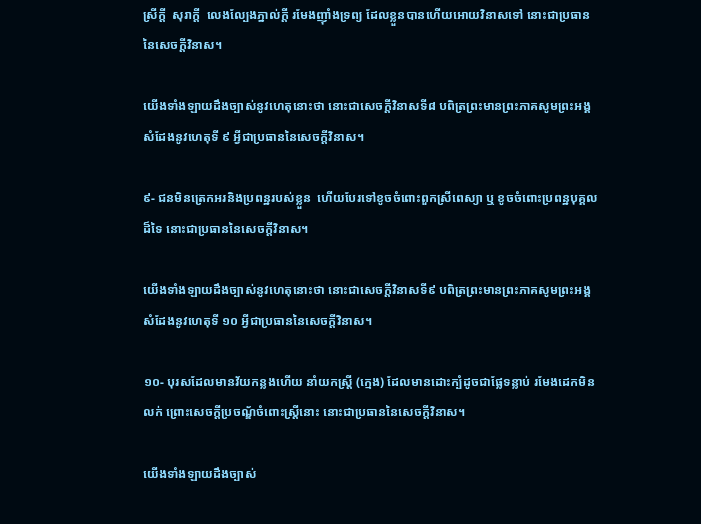ស្រីក្តី  សុរាក្តី  លេងល្បែងភ្នាល់ក្តី រមែងញ៉ាំងទ្រព្យ ដែលខ្លួនបានហើយអោយវិនាសទៅ នោះជាប្រធាននៃសេចក្តីវិនាស។

យើងទាំងឡាយដឹងច្បាស់នូវហេតុនោះថា នោះជាសេចក្តីវិនាសទី៨ បពិត្រព្រះមានព្រះភាគសូមព្រះអង្គ សំដែងនូវហេតុទី ៩ អ្វីជាប្រធាននៃសេចក្តីវិនាស។

៩- ជនមិនត្រេកអរនិងប្រពន្ឋរបស់ខ្លួន  ហើយបែរទៅខូចចំពោះពួកស្រីពេស្យា ឬ ខូចចំពោះប្រពន្ឋបុគ្គលដ៏ទៃ នោះជាប្រធាននៃសេចក្តីវិនាស។

យើងទាំងឡាយដឹងច្បាស់នូវហេតុនោះថា នោះជាសេចក្តីវិនាសទី៩ បពិត្រព្រះមានព្រះភាគសូមព្រះអង្គ សំដែងនូវហេតុទី ១០ អ្វីជាប្រធាននៃសេចក្តីវិនាស។

១០- បុរសដែលមានវ័យកន្លងហើយ នាំយកស្រ្តី (ក្មេង) ដែលមានដោះក្បំដូចជាផ្លែទន្លាប់ រមែងដេកមិនលក់ ព្រោះសេចក្តីប្រចណ្ឌ័ចំពោះស្រ្តីនោះ នោះជាប្រធាននៃសេចក្តីវិនាស។

យើងទាំងឡាយដឹងច្បាស់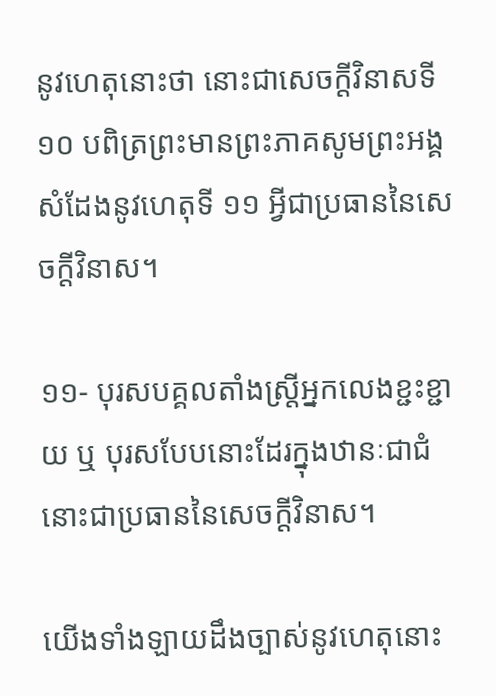នូវហេតុនោះថា នោះជាសេចក្តីវិនាសទី១០ បពិត្រព្រះមានព្រះភាគសូមព្រះអង្គ សំដែងនូវហេតុទី ១១ អ្វីជាប្រធាននៃសេចក្តីវិនាស។

១១- បុរសបគ្គលតាំងស្រ្តីអ្នកលេងខ្ជះខ្ជាយ ឬ បុរសបែបនោះដែរក្នុងឋានៈជាជំ នោះជាប្រធាននៃសេចក្តីវិនាស។

យើងទាំងឡាយដឹងច្បាស់នូវហេតុនោះ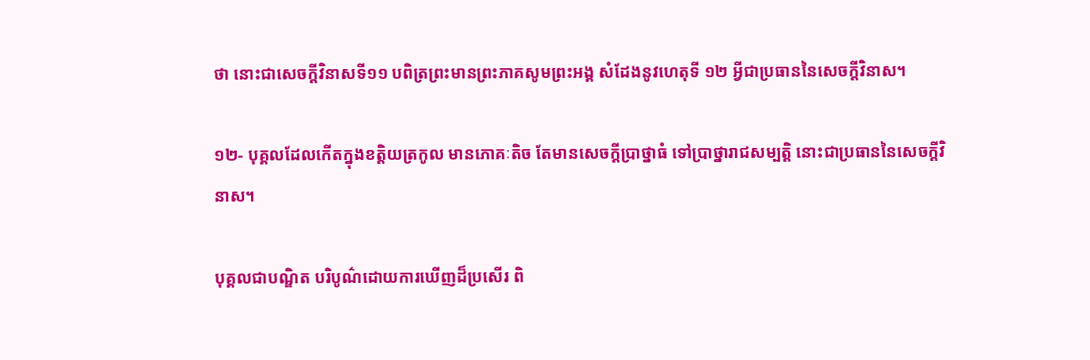ថា នោះជាសេចក្តីវិនាសទី១១ បពិត្រព្រះមានព្រះភាគសូមព្រះអង្គ សំដែងនូវហេតុទី ១២ អ្វីជាប្រធាននៃសេចក្តីវិនាស។

១២- បុគ្គលដែលកើតក្នុងខត្តិយត្រកូល មានភោគៈតិច តែមានសេចក្តីប្រាថ្នាធំ ទៅប្រាថ្នារាជសម្បត្តិ នោះជាប្រធាននៃសេចក្តីវិនាស។

បុគ្គលជាបណ្ឌិត បរិបូណ៌ដោយការឃើញដ៏ប្រសើរ ពិ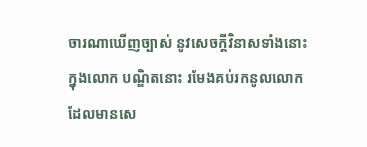ចារណាឃើញច្បាស់ នូវសេចក្តីវិនាសទាំងនោះក្នុងលោក បណ្ឌិតនោះ រមែងគប់រកនូលលោក ដែលមានសេ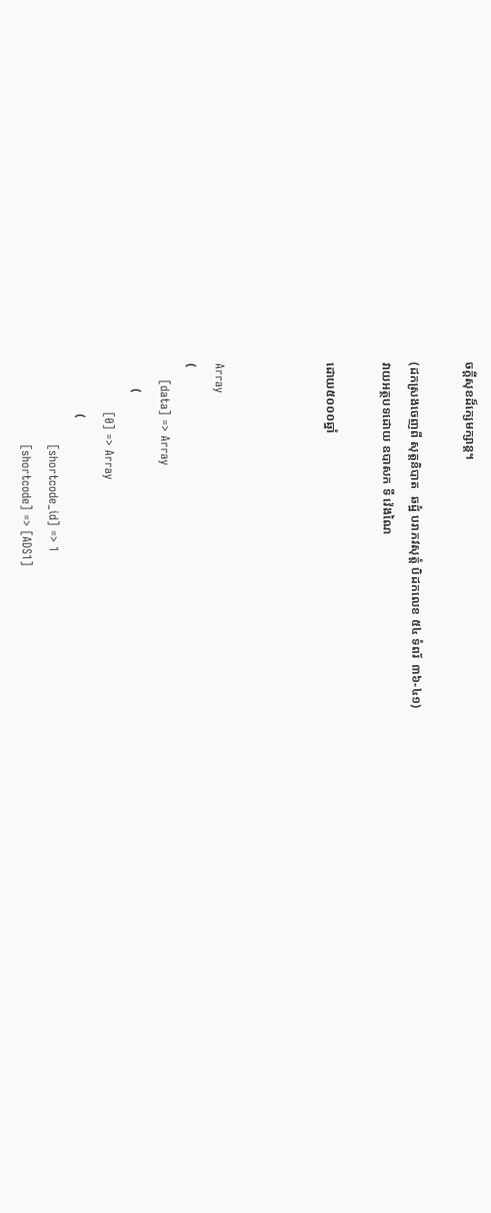ចក្តីសុខដ៏ក្សេមក្សាន្ត។

(ដកស្រងចេញពី សុត្តនិបាត  ឆដ្ឋំ បរាភវសុត្តំ បិដកលេខ ៥៤ ទំពរ័  ៣៦-៤១)
វាយអត្ថបទដោយ ឧបាសក ទី វ៉េងណៃ

ដោយ៥០០០ឆ្នាំ



Array
(
    [data] => Array
        (
            [0] => Array
                (
                    [shortcode_id] => 1
                    [shortcode] => [ADS1]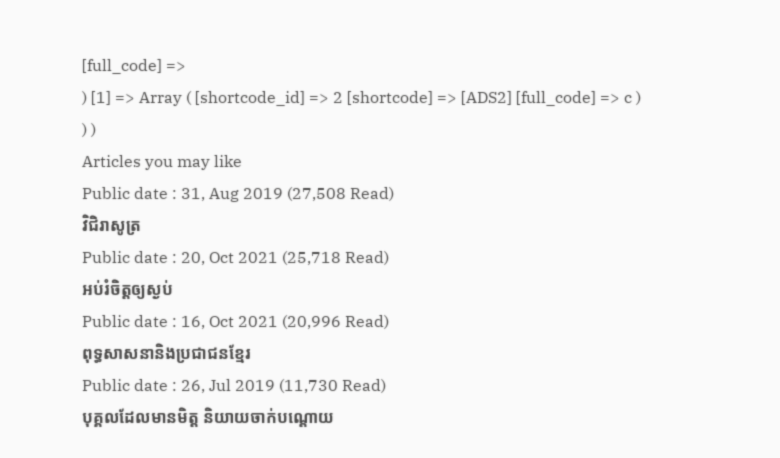[full_code] =>
) [1] => Array ( [shortcode_id] => 2 [shortcode] => [ADS2] [full_code] => c ) ) )
Articles you may like
Public date : 31, Aug 2019 (27,508 Read)
វិជិរាសូត្រ
Public date : 20, Oct 2021 (25,718 Read)
អប់រំចិត្តឲ្យស្ងប់
Public date : 16, Oct 2021 (20,996 Read)
ពុទ្ធសាសនានិងប្រជាជនខ្មែរ
Public date : 26, Jul 2019 (11,730 Read)
បុគ្គលដែលមានមិត្ត និយាយចាក់បណ្តោយ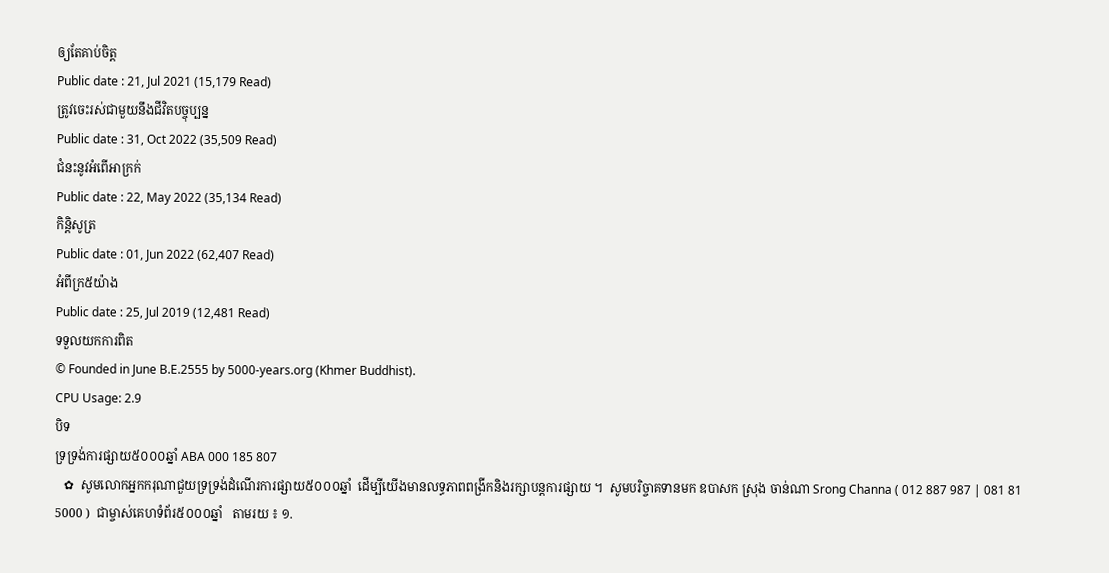ឲ្យតែគាប់ចិត្ត
Public date : 21, Jul 2021 (15,179 Read)
ត្រូវចេះរស់ជាមួយនឹងជីវិតបច្ចុប្បន្ន
Public date : 31, Oct 2022 (35,509 Read)
ជំនះនូវអំពើអាក្រក់
Public date : 22, May 2022 (35,134 Read)
កិន្តិសូត្រ
Public date : 01, Jun 2022 (62,407 Read)
អំពីក្រ៥យ៉ាង
Public date : 25, Jul 2019 (12,481 Read)
ទទួលយកការពិត
© Founded in June B.E.2555 by 5000-years.org (Khmer Buddhist).
CPU Usage: 2.9
បិទ
ទ្រទ្រង់ការផ្សាយ៥០០០ឆ្នាំ ABA 000 185 807
   ✿  សូមលោកអ្នកករុណាជួយទ្រទ្រង់ដំណើរការផ្សាយ៥០០០ឆ្នាំ  ដើម្បីយើងមានលទ្ធភាពពង្រីកនិងរក្សាបន្តការផ្សាយ ។  សូមបរិច្ចាគទានមក ឧបាសក ស្រុង ចាន់ណា Srong Channa ( 012 887 987 | 081 81 5000 )  ជាម្ចាស់គេហទំព័រ៥០០០ឆ្នាំ   តាមរយ ៖ ១.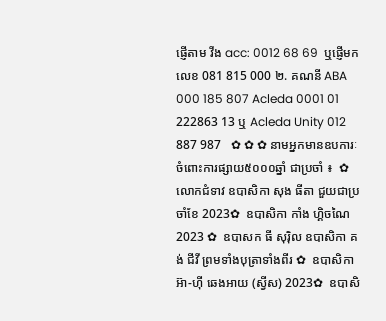ផ្ញើតាម វីង acc: 0012 68 69  ឬផ្ញើមកលេខ 081 815 000 ២. គណនី ABA 000 185 807 Acleda 0001 01 222863 13 ឬ Acleda Unity 012 887 987   ✿ ✿ ✿ នាមអ្នកមានឧបការៈចំពោះការផ្សាយ៥០០០ឆ្នាំ ជាប្រចាំ ៖  ✿  លោកជំទាវ ឧបាសិកា សុង ធីតា ជួយជាប្រចាំខែ 2023✿  ឧបាសិកា កាំង ហ្គិចណៃ 2023 ✿  ឧបាសក ធី សុរ៉ិល ឧបាសិកា គង់ ជីវី ព្រមទាំងបុត្រាទាំងពីរ ✿  ឧបាសិកា អ៊ា-ហុី ឆេងអាយ (ស្វីស) 2023✿  ឧបាសិ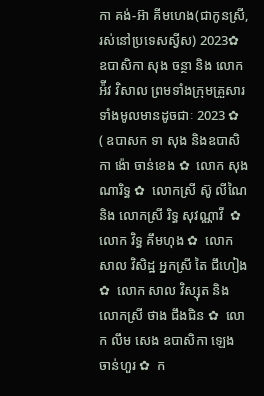កា គង់-អ៊ា គីមហេង(ជាកូនស្រី, រស់នៅប្រទេសស្វីស) 2023✿  ឧបាសិកា សុង ចន្ថា និង លោក អ៉ីវ វិសាល ព្រមទាំងក្រុមគ្រួសារទាំងមូលមានដូចជាៈ 2023 ✿  ( ឧបាសក ទា សុង និងឧបាសិកា ង៉ោ ចាន់ខេង ✿  លោក សុង ណារិទ្ធ ✿  លោកស្រី ស៊ូ លីណៃ និង លោកស្រី រិទ្ធ សុវណ្ណាវី  ✿  លោក វិទ្ធ គឹមហុង ✿  លោក សាល វិសិដ្ឋ អ្នកស្រី តៃ ជឹហៀង ✿  លោក សាល វិស្សុត និង លោកស្រី ថាង ជឹងជិន ✿  លោក លឹម សេង ឧបាសិកា ឡេង ចាន់ហួរ ✿  ក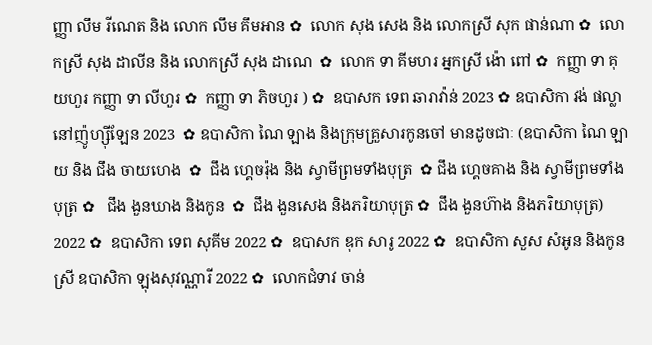ញ្ញា លឹម រីណេត និង លោក លឹម គឹមអាន ✿  លោក សុង សេង និង លោកស្រី សុក ផាន់ណា ✿  លោកស្រី សុង ដាលីន និង លោកស្រី សុង ដាណេ  ✿  លោក ទា គីមហរ អ្នកស្រី ង៉ោ ពៅ ✿  កញ្ញា ទា គុយហួរ កញ្ញា ទា លីហួរ ✿  កញ្ញា ទា ភិចហួរ ) ✿  ឧបាសក ទេព ឆារាវ៉ាន់ 2023 ✿ ឧបាសិកា វង់ ផល្លា នៅញ៉ូហ្ស៊ីឡែន 2023  ✿ ឧបាសិកា ណៃ ឡាង និងក្រុមគ្រួសារកូនចៅ មានដូចជាៈ (ឧបាសិកា ណៃ ឡាយ និង ជឹង ចាយហេង  ✿  ជឹង ហ្គេចរ៉ុង និង ស្វាមីព្រមទាំងបុត្រ  ✿ ជឹង ហ្គេចគាង និង ស្វាមីព្រមទាំងបុត្រ ✿   ជឹង ងួនឃាង និងកូន  ✿  ជឹង ងួនសេង និងភរិយាបុត្រ ✿  ជឹង ងួនហ៊ាង និងភរិយាបុត្រ)  2022 ✿  ឧបាសិកា ទេព សុគីម 2022 ✿  ឧបាសក ឌុក សារូ 2022 ✿  ឧបាសិកា សួស សំអូន និងកូនស្រី ឧបាសិកា ឡុងសុវណ្ណារី 2022 ✿  លោកជំទាវ ចាន់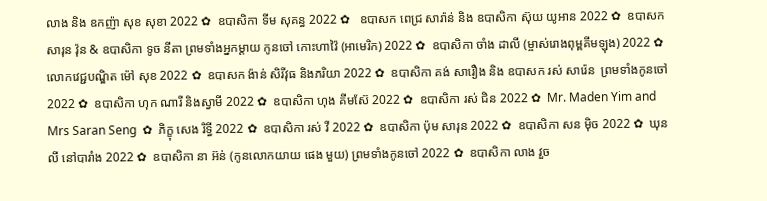លាង និង ឧកញ៉ា សុខ សុខា 2022 ✿  ឧបាសិកា ទីម សុគន្ធ 2022 ✿   ឧបាសក ពេជ្រ សារ៉ាន់ និង ឧបាសិកា ស៊ុយ យូអាន 2022 ✿  ឧបាសក សារុន វ៉ុន & ឧបាសិកា ទូច នីតា ព្រមទាំងអ្នកម្តាយ កូនចៅ កោះហាវ៉ៃ (អាមេរិក) 2022 ✿  ឧបាសិកា ចាំង ដាលី (ម្ចាស់រោងពុម្ពគីមឡុង) 2022 ✿  លោកវេជ្ជបណ្ឌិត ម៉ៅ សុខ 2022 ✿  ឧបាសក ង៉ាន់ សិរីវុធ និងភរិយា 2022 ✿  ឧបាសិកា គង់ សារឿង និង ឧបាសក រស់ សារ៉េន  ព្រមទាំងកូនចៅ 2022 ✿  ឧបាសិកា ហុក ណារី និងស្វាមី 2022 ✿  ឧបាសិកា ហុង គីមស៊ែ 2022 ✿  ឧបាសិកា រស់ ជិន 2022 ✿  Mr. Maden Yim and Mrs Saran Seng  ✿  ភិក្ខុ សេង រិទ្ធី 2022 ✿  ឧបាសិកា រស់ វី 2022 ✿  ឧបាសិកា ប៉ុម សារុន 2022 ✿  ឧបាសិកា សន ម៉ិច 2022 ✿  ឃុន លី នៅបារាំង 2022 ✿  ឧបាសិកា នា អ៊ន់ (កូនលោកយាយ ផេង មួយ) ព្រមទាំងកូនចៅ 2022 ✿  ឧបាសិកា លាង វួច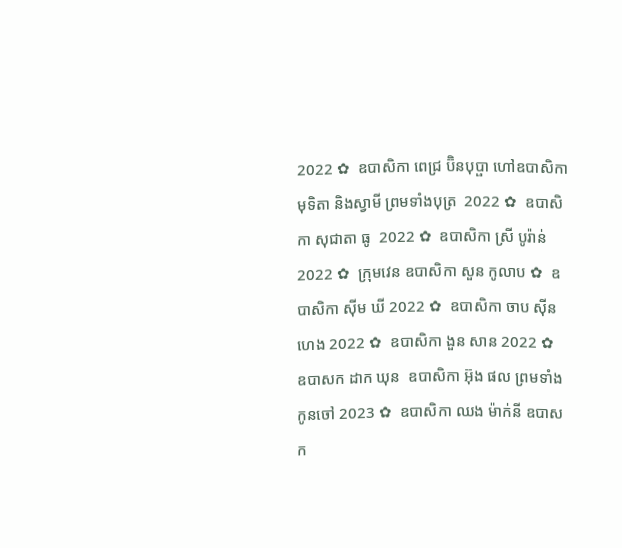2022 ✿  ឧបាសិកា ពេជ្រ ប៊ិនបុប្ផា ហៅឧបាសិកា មុទិតា និងស្វាមី ព្រមទាំងបុត្រ  2022 ✿  ឧបាសិកា សុជាតា ធូ  2022 ✿  ឧបាសិកា ស្រី បូរ៉ាន់ 2022 ✿  ក្រុមវេន ឧបាសិកា សួន កូលាប ✿  ឧបាសិកា ស៊ីម ឃី 2022 ✿  ឧបាសិកា ចាប ស៊ីនហេង 2022 ✿  ឧបាសិកា ងួន សាន 2022 ✿  ឧបាសក ដាក ឃុន  ឧបាសិកា អ៊ុង ផល ព្រមទាំងកូនចៅ 2023 ✿  ឧបាសិកា ឈង ម៉ាក់នី ឧបាសក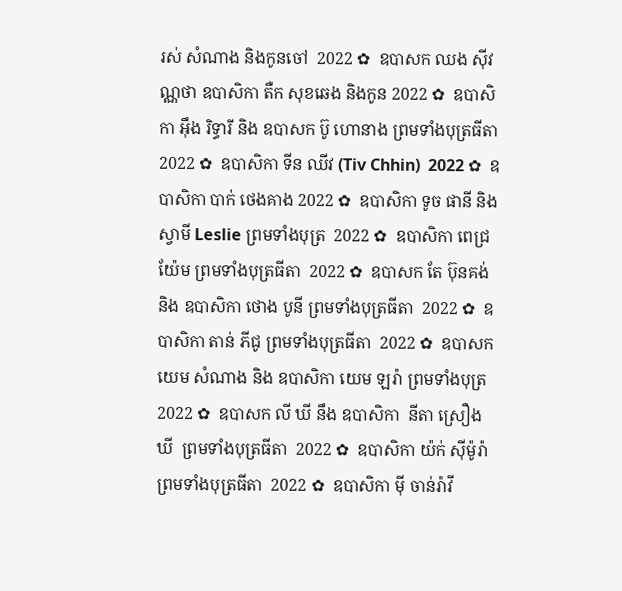រស់ សំណាង និងកូនចៅ  2022 ✿  ឧបាសក ឈង សុីវណ្ណថា ឧបាសិកា តឺក សុខឆេង និងកូន 2022 ✿  ឧបាសិកា អុឹង រិទ្ធារី និង ឧបាសក ប៊ូ ហោនាង ព្រមទាំងបុត្រធីតា  2022 ✿  ឧបាសិកា ទីន ឈីវ (Tiv Chhin)  2022 ✿  ឧបាសិកា បាក់ ថេងគាង 2022 ✿  ឧបាសិកា ទូច ផានី និង ស្វាមី Leslie ព្រមទាំងបុត្រ  2022 ✿  ឧបាសិកា ពេជ្រ យ៉ែម ព្រមទាំងបុត្រធីតា  2022 ✿  ឧបាសក តែ ប៊ុនគង់ និង ឧបាសិកា ថោង បូនី ព្រមទាំងបុត្រធីតា  2022 ✿  ឧបាសិកា តាន់ ភីជូ ព្រមទាំងបុត្រធីតា  2022 ✿  ឧបាសក យេម សំណាង និង ឧបាសិកា យេម ឡរ៉ា ព្រមទាំងបុត្រ  2022 ✿  ឧបាសក លី ឃី នឹង ឧបាសិកា  នីតា ស្រឿង ឃី  ព្រមទាំងបុត្រធីតា  2022 ✿  ឧបាសិកា យ៉ក់ សុីម៉ូរ៉ា ព្រមទាំងបុត្រធីតា  2022 ✿  ឧបាសិកា មុី ចាន់រ៉ាវី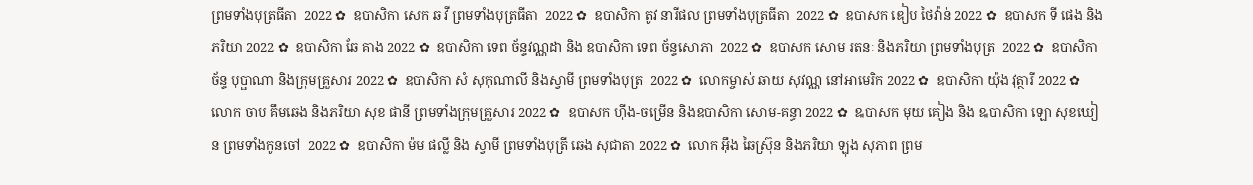ព្រមទាំងបុត្រធីតា  2022 ✿  ឧបាសិកា សេក ឆ វី ព្រមទាំងបុត្រធីតា  2022 ✿  ឧបាសិកា តូវ នារីផល ព្រមទាំងបុត្រធីតា  2022 ✿  ឧបាសក ឌៀប ថៃវ៉ាន់ 2022 ✿  ឧបាសក ទី ផេង និងភរិយា 2022 ✿  ឧបាសិកា ឆែ គាង 2022 ✿  ឧបាសិកា ទេព ច័ន្ទវណ្ណដា និង ឧបាសិកា ទេព ច័ន្ទសោភា  2022 ✿  ឧបាសក សោម រតនៈ និងភរិយា ព្រមទាំងបុត្រ  2022 ✿  ឧបាសិកា ច័ន្ទ បុប្ផាណា និងក្រុមគ្រួសារ 2022 ✿  ឧបាសិកា សំ សុកុណាលី និងស្វាមី ព្រមទាំងបុត្រ  2022 ✿  លោកម្ចាស់ ឆាយ សុវណ្ណ នៅអាមេរិក 2022 ✿  ឧបាសិកា យ៉ុង វុត្ថារី 2022 ✿  លោក ចាប គឹមឆេង និងភរិយា សុខ ផានី ព្រមទាំងក្រុមគ្រួសារ 2022 ✿  ឧបាសក ហ៊ីង-ចម្រើន និងឧបាសិកា សោម-គន្ធា 2022 ✿  ឩបាសក មុយ គៀង និង ឩបាសិកា ឡោ សុខឃៀន ព្រមទាំងកូនចៅ  2022 ✿  ឧបាសិកា ម៉ម ផល្លី និង ស្វាមី ព្រមទាំងបុត្រី ឆេង សុជាតា 2022 ✿  លោក អ៊ឹង ឆៃស្រ៊ុន និងភរិយា ឡុង សុភាព ព្រម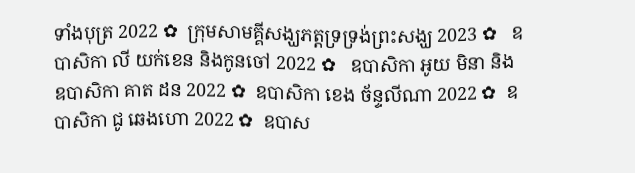ទាំងបុត្រ 2022 ✿  ក្រុមសាមគ្គីសង្ឃភត្តទ្រទ្រង់ព្រះសង្ឃ 2023 ✿   ឧបាសិកា លី យក់ខេន និងកូនចៅ 2022 ✿   ឧបាសិកា អូយ មិនា និង ឧបាសិកា គាត ដន 2022 ✿  ឧបាសិកា ខេង ច័ន្ទលីណា 2022 ✿  ឧបាសិកា ជូ ឆេងហោ 2022 ✿  ឧបាស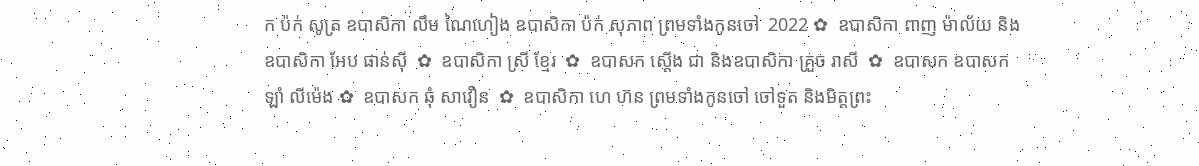ក ប៉ក់ សូត្រ ឧបាសិកា លឹម ណៃហៀង ឧបាសិកា ប៉ក់ សុភាព ព្រមទាំងកូនចៅ  2022 ✿  ឧបាសិកា ពាញ ម៉ាល័យ និង ឧបាសិកា អែប ផាន់ស៊ី  ✿  ឧបាសិកា ស្រី ខ្មែរ  ✿  ឧបាសក ស្តើង ជា និងឧបាសិកា គ្រួច រាសី  ✿  ឧបាសក ឧបាសក ឡាំ លីម៉េង ✿  ឧបាសក ឆុំ សាវឿន  ✿  ឧបាសិកា ហេ ហ៊ន ព្រមទាំងកូនចៅ ចៅទួត និងមិត្តព្រះ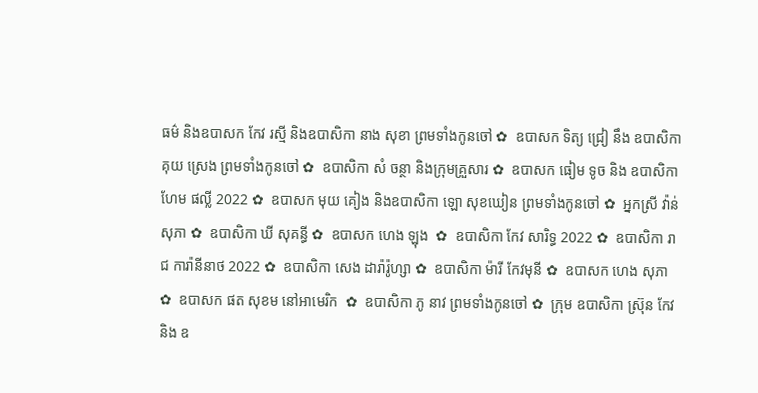ធម៌ និងឧបាសក កែវ រស្មី និងឧបាសិកា នាង សុខា ព្រមទាំងកូនចៅ ✿  ឧបាសក ទិត្យ ជ្រៀ នឹង ឧបាសិកា គុយ ស្រេង ព្រមទាំងកូនចៅ ✿  ឧបាសិកា សំ ចន្ថា និងក្រុមគ្រួសារ ✿  ឧបាសក ធៀម ទូច និង ឧបាសិកា ហែម ផល្លី 2022 ✿  ឧបាសក មុយ គៀង និងឧបាសិកា ឡោ សុខឃៀន ព្រមទាំងកូនចៅ ✿  អ្នកស្រី វ៉ាន់ សុភា ✿  ឧបាសិកា ឃី សុគន្ធី ✿  ឧបាសក ហេង ឡុង  ✿  ឧបាសិកា កែវ សារិទ្ធ 2022 ✿  ឧបាសិកា រាជ ការ៉ានីនាថ 2022 ✿  ឧបាសិកា សេង ដារ៉ារ៉ូហ្សា ✿  ឧបាសិកា ម៉ារី កែវមុនី ✿  ឧបាសក ហេង សុភា  ✿  ឧបាសក ផត សុខម នៅអាមេរិក  ✿  ឧបាសិកា ភូ នាវ ព្រមទាំងកូនចៅ ✿  ក្រុម ឧបាសិកា ស្រ៊ុន កែវ  និង ឧ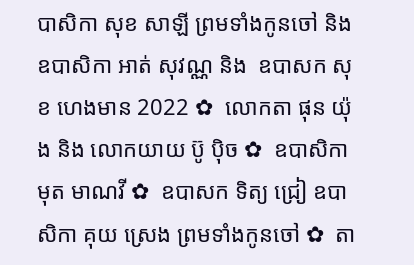បាសិកា សុខ សាឡី ព្រមទាំងកូនចៅ និង ឧបាសិកា អាត់ សុវណ្ណ និង  ឧបាសក សុខ ហេងមាន 2022 ✿  លោកតា ផុន យ៉ុង និង លោកយាយ ប៊ូ ប៉ិច ✿  ឧបាសិកា មុត មាណវី ✿  ឧបាសក ទិត្យ ជ្រៀ ឧបាសិកា គុយ ស្រេង ព្រមទាំងកូនចៅ ✿  តា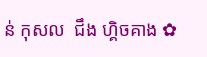ន់ កុសល  ជឹង ហ្គិចគាង ✿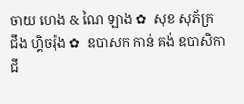ចាយ ហេង & ណៃ ឡាង ✿  សុខ សុភ័ក្រ ជឹង ហ្គិចរ៉ុង ✿  ឧបាសក កាន់ គង់ ឧបាសិកា ជី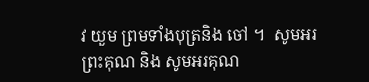វ យួម ព្រមទាំងបុត្រនិង ចៅ ។  សូមអរព្រះគុណ និង សូមអរគុណ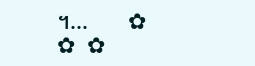។...       ✿  ✿  ✿